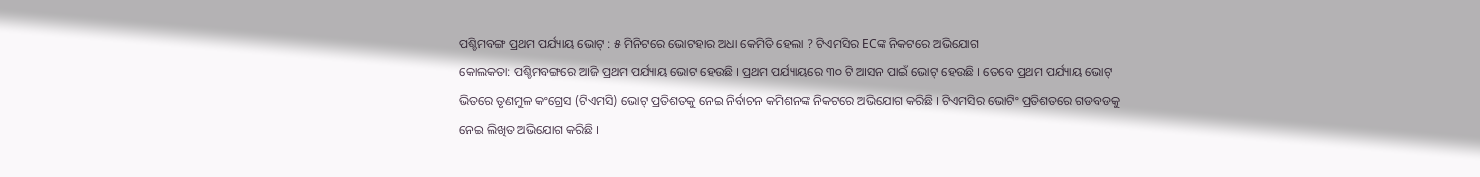ପଶ୍ଚିମବଙ୍ଗ ପ୍ରଥମ ପର୍ଯ୍ୟାୟ ଭୋଟ୍ : ୫ ମିନିଟରେ ଭୋଟହାର ଅଧା କେମିତି ହେଲା ? ଟିଏମସିର ECଙ୍କ ନିକଟରେ ଅଭିଯୋଗ
କୋଲକତା: ପଶ୍ଚିମବଙ୍ଗରେ ଆଜି ପ୍ରଥମ ପର୍ଯ୍ୟାୟ ଭୋଟ ହେଉଛି । ପ୍ରଥମ ପର୍ଯ୍ୟାୟରେ ୩୦ ଟି ଆସନ ପାଇଁ ଭୋଟ୍ ହେଉଛି । ତେବେ ପ୍ରଥମ ପର୍ଯ୍ୟାୟ ଭୋଟ୍ ଭିତରେ ତୃଣମୁଳ କଂଗ୍ରେସ (ଟିଏମସି) ଭୋଟ୍ ପ୍ରତିଶତକୁ ନେଇ ନିର୍ବାଚନ କମିଶନଙ୍କ ନିକଟରେ ଅଭିଯୋଗ କରିଛି । ଟିଏମସିର ଭୋଟିଂ ପ୍ରତିଶତରେ ଗଡବଡକୁ ନେଇ ଲିଖିତ ଅଭିଯୋଗ କରିଛି ।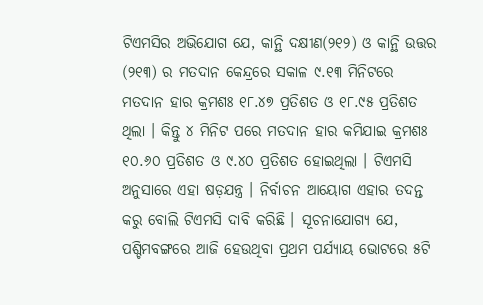ଟିଏମସିର ଅଭିଯୋଗ ଯେ, କାନ୍ଥି ଦକ୍ଷୀଣ(୨୧୨) ଓ କାନ୍ଥି ଉତ୍ତର (୨୧୩) ର ମତଦାନ କେନ୍ଦ୍ରରେ ସକାଳ ୯.୧୩ ମିନିଟରେ ମତଦାନ ହାର କ୍ରମଶଃ ୧୮.୪୭ ପ୍ରତିଶତ ଓ ୧୮.୯୫ ପ୍ରତିଶତ ଥିଲା । କିନ୍ତୁ ୪ ମିନିଟ ପରେ ମତଦାନ ହାର କମିଯାଇ କ୍ରମଶଃ ୧୦.୬୦ ପ୍ରତିଶତ ଓ ୯.୪୦ ପ୍ରତିଶତ ହୋଇଥିଲା । ଟିଏମସି ଅନୁସାରେ ଏହା ଷଡ଼ଯନ୍ତ୍ର । ନିର୍ବାଚନ ଆୟୋଗ ଏହାର ତଦନ୍ତ କରୁ ବୋଲି ଟିଏମସି ଦାବି କରିଛି । ସୂଚନାଯୋଗ୍ୟ ଯେ, ପଶ୍ଚିମବଙ୍ଗରେ ଆଜି ହେଉଥିବା ପ୍ରଥମ ପର୍ଯ୍ୟାୟ ଭୋଟରେ ୫ଟି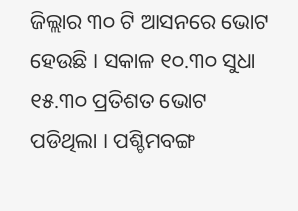ଜିଲ୍ଲାର ୩୦ ଟି ଆସନରେ ଭୋଟ ହେଉଛି । ସକାଳ ୧୦.୩୦ ସୁଧା ୧୫.୩୦ ପ୍ରତିଶତ ଭୋଟ ପଡିଥିଲା । ପଶ୍ଚିମବଙ୍ଗ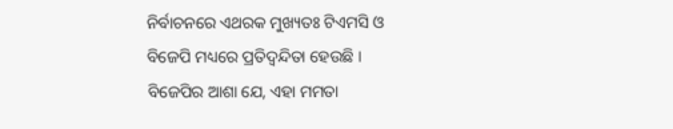ନିର୍ବାଚନରେ ଏଥରକ ମୁଖ୍ୟତଃ ଟିଏମସି ଓ ବିଜେପି ମଧ୍ୟରେ ପ୍ରତିଦ୍ୱନ୍ଦିତା ହେଉଛି । ବିଜେପିର ଆଶା ଯେ, ଏହା ମମତା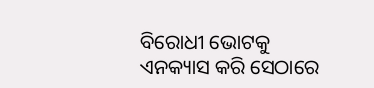ବିରୋଧୀ ଭୋଟକୁ ଏନକ୍ୟାସ କରି ସେଠାରେ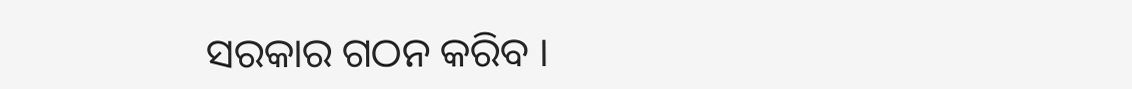ସରକାର ଗଠନ କରିବ ।